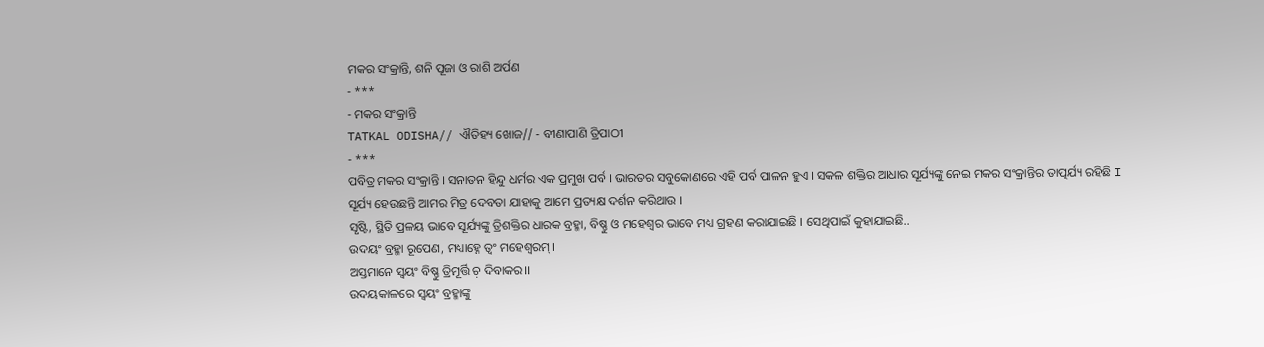ମକର ସଂକ୍ରାନ୍ତି, ଶନି ପୂଜା ଓ ରାଶି ଅର୍ପଣ
- ***
- ମକର ସଂକ୍ରାନ୍ତି
TATKAL ODISHA// ଐତିହ୍ୟ ଖୋଜ// - ବୀଣାପାଣି ତ୍ରିପାଠୀ
- ***
ପବିତ୍ର ମକର ସଂକ୍ରାନ୍ତି । ସନାତନ ହିନ୍ଦୁ ଧର୍ମର ଏକ ପ୍ରମୁଖ ପର୍ବ । ଭାରତର ସବୁକୋଣରେ ଏହି ପର୍ବ ପାଳନ ହୁଏ । ସକଳ ଶକ୍ତିର ଆଧାର ସୂର୍ଯ୍ୟଙ୍କୁ ନେଇ ମକର ସଂକ୍ରାନ୍ତିର ତାତ୍ପର୍ଯ୍ୟ ରହିଛି I
ସୂର୍ଯ୍ୟ ହେଉଛନ୍ତି ଆମର ମିତ୍ର ଦେବତା ଯାହାକୁ ଆମେ ପ୍ରତ୍ୟକ୍ଷ ଦର୍ଶନ କରିଥାଉ ।
ସୃଷ୍ଟି, ସ୍ଥିତି ପ୍ରଳୟ ଭାବେ ସୂର୍ଯ୍ୟଙ୍କୁ ତ୍ରିଶକ୍ତିର ଧାରକ ବ୍ରହ୍ମା, ବିଷ୍ଣୁ ଓ ମହେଶ୍ବର ଭାବେ ମଧ୍ୟ ଗ୍ରହଣ କରାଯାଇଛି । ସେଥିପାଇଁ କୁହାଯାଇଛି..
ଉଦୟଂ ବ୍ରହ୍ମା ରୂପେଣ, ମଧ୍ୟାହ୍ନେ ତ୍ବଂ ମହେଶ୍ବରମ୍।
ଅସ୍ତମାନେ ସ୍ବୟଂ ବିଷ୍ଣୁ ତ୍ରିମୂର୍ତ୍ତି ଚ଼ ଦିବାକର।।
ଉଦୟକାଳରେ ସ୍ବୟଂ ବ୍ରହ୍ମାଙ୍କୁ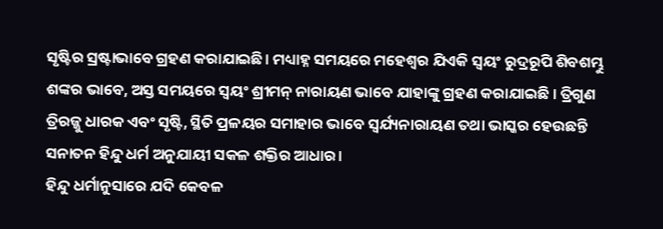ସୃଷ୍ଟିର ସ୍ରଷ୍ଟାଭାବେ ଗ୍ରହଣ କରାଯାଇଛି। ମଧ୍ୟାହ୍ନ ସମୟରେ ମହେଶ୍ବର ଯିଏକି ସ୍ବୟଂ ରୁଦ୍ରରୂପି ଶିବଶମ୍ଭୁ ଶଙ୍କର ଭାବେ, ଅସ୍ତ ସମୟରେ ସ୍ବୟଂ ଶ୍ରୀମନ୍ ନାରାୟଣ ଭାବେ ଯାହାଙ୍କୁ ଗ୍ରହଣ କରାଯାଇଛି । ତ୍ରିଗୁଣ ତ୍ରିରଜ୍ଜୁ ଧାରକ ଏବଂ ସୃଷ୍ଟି, ସ୍ଥିତି ପ୍ରଳୟର ସମାହାର ଭାବେ ସ୍ବର୍ଯ୍ୟନାରାୟଣ ତଥା ଭାସ୍କର ହେଉଛନ୍ତି ସନାତନ ହିନ୍ଦୁ ଧର୍ମ ଅନୁଯାୟୀ ସକଳ ଶକ୍ତିର ଆଧାର।
ହିନ୍ଦୁ ଧର୍ମାନୁସାରେ ଯଦି କେବଳ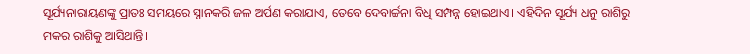ସୂର୍ଯ୍ୟନାରାୟଣଙ୍କୁ ପ୍ରାତଃ ସମୟରେ ସ୍ନାନକରି ଜଳ ଅର୍ପଣ କରାଯାଏ, ତେବେ ଦେବାର୍ଚ୍ଚନା ବିଧି ସମ୍ପନ୍ନ ହୋଇଥାଏ। ଏହିଦିନ ସୂର୍ଯ୍ୟ ଧନୁ ରାଶିରୁ ମକର ରାଶିକୁ ଆସିଥାନ୍ତି।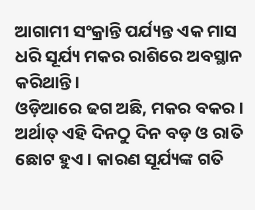ଆଗାମୀ ସଂକ୍ରାନ୍ତି ପର୍ଯ୍ୟନ୍ତ ଏକ ମାସ ଧରି ସୂର୍ଯ୍ୟ ମକର ରାଶିରେ ଅବସ୍ଥାନ କରିଥାନ୍ତି ।
ଓଡ଼ିଆରେ ଢଗ ଅଛି, ମକର ବକର । ଅର୍ଥାତ୍ ଏହି ଦିନଠୁ ଦିନ ବଡ଼ ଓ ରାତି ଛୋଟ ହୁଏ । କାରଣ ସୂର୍ଯ୍ୟଙ୍କ ଗତି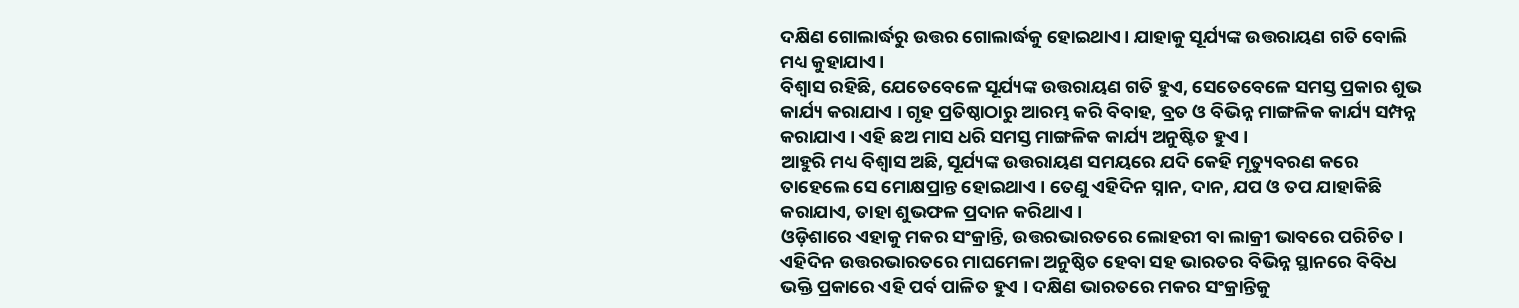ଦକ୍ଷିଣ ଗୋଲାର୍ଦ୍ଧରୁ ଉତ୍ତର ଗୋଲାର୍ଦ୍ଧକୁ ହୋଇଥାଏ। ଯାହାକୁ ସୂର୍ଯ୍ୟଙ୍କ ଉତ୍ତରାୟଣ ଗତି ବୋଲି ମଧ୍ୟ କୁହାଯାଏ।
ବିଶ୍ବାସ ରହିଛି, ଯେତେବେଳେ ସୂର୍ଯ୍ୟଙ୍କ ଉତ୍ତରାୟଣ ଗତି ହୁଏ, ସେତେବେଳେ ସମସ୍ତ ପ୍ରକାର ଶୁଭ କାର୍ଯ୍ୟ କରାଯାଏ । ଗୃହ ପ୍ରତିଷ୍ଠାଠାରୁ ଆରମ୍ଭ କରି ବିବାହ, ବ୍ରତ ଓ ବିଭିନ୍ନ ମାଙ୍ଗଳିକ କାର୍ଯ୍ୟ ସମ୍ପନ୍ନ କରାଯାଏ । ଏହି ଛଅ ମାସ ଧରି ସମସ୍ତ ମାଙ୍ଗଳିକ କାର୍ଯ୍ୟ ଅନୁଷ୍ଟିତ ହୁଏ ।
ଆହୁରି ମଧ୍ୟ ବିଶ୍ବାସ ଅଛି, ସୂର୍ଯ୍ୟଙ୍କ ଉତ୍ତରାୟଣ ସମୟରେ ଯଦି କେହି ମୃତ୍ୟୁବରଣ କରେ ତାହେଲେ ସେ ମୋକ୍ଷପ୍ରାନ୍ତ ହୋଇଥାଏ । ତେଣୁ ଏହିଦିନ ସ୍ନାନ, ଦାନ, ଯପ ଓ ତପ ଯାହାକିଛି କରାଯାଏ, ତାହା ଶୁଭଫଳ ପ୍ରଦାନ କରିଥାଏ ।
ଓଡ଼ିଶାରେ ଏହାକୁ ମକର ସଂକ୍ରାନ୍ତି, ଉତ୍ତରଭାରତରେ ଲୋହରୀ ବା ଲାକ୍ରୀ ଭାବରେ ପରିଚିତ । ଏହିଦିନ ଉତ୍ତରଭାରତରେ ମାଘମେଳା ଅନୁଷ୍ଠିତ ହେବା ସହ ଭାରତର ବିଭିନ୍ନ ସ୍ଥାନରେ ବିବିଧ ଭକ୍ତି ପ୍ରକାରେ ଏହି ପର୍ବ ପାଳିତ ହୁଏ । ଦକ୍ଷିଣ ଭାରତରେ ମକର ସଂକ୍ରାନ୍ତିକୁ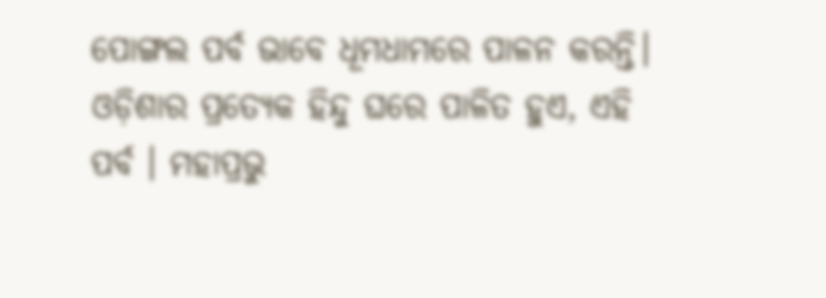ପୋଙ୍ଗଲ ପର୍ବ ଭାବେ ଧୂମଧାମରେ ପାଳନ କରନ୍ତି।
ଓଡ଼ିଶାର ପ୍ରତ୍ୟେକ ହିନ୍ଦୁ ଘରେ ପାଳିତ ହୁଏ, ଏହି ପର୍ବ । ମହାପ୍ରଭୁ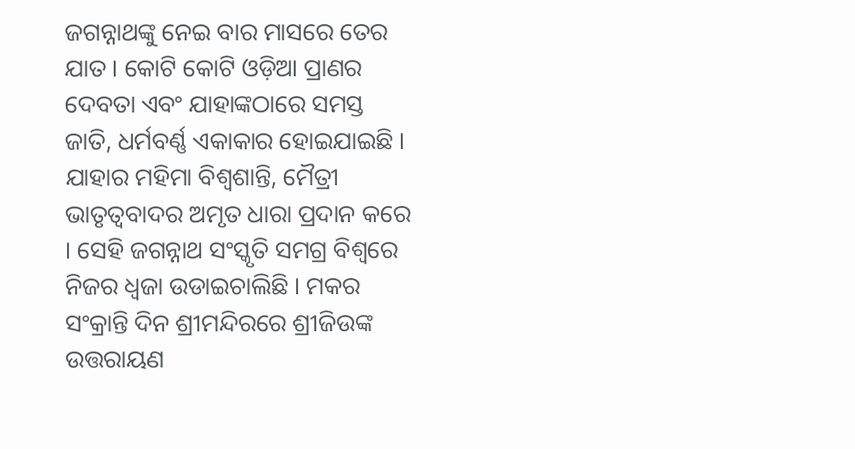ଜଗନ୍ନାଥଙ୍କୁ ନେଇ ବାର ମାସରେ ତେର ଯାତ । କୋଟି କୋଟି ଓଡ଼ିଆ ପ୍ରାଣର ଦେବତା ଏବଂ ଯାହାଙ୍କଠାରେ ସମସ୍ତ ଜାତି, ଧର୍ମବର୍ଣ୍ଣ ଏକାକାର ହୋଇଯାଇଛି । ଯାହାର ମହିମା ବିଶ୍ବଶାନ୍ତି, ମୈତ୍ରୀ ଭାତୃତ୍ବବାଦର ଅମୃତ ଧାରା ପ୍ରଦାନ କରେ । ସେହି ଜଗନ୍ନାଥ ସଂସ୍କୃତି ସମଗ୍ର ବିଶ୍ବରେ ନିଜର ଧ୍ବଜା ଉଡାଇଚାଲିଛି । ମକର ସଂକ୍ରାନ୍ତି ଦିନ ଶ୍ରୀମନ୍ଦିରରେ ଶ୍ରୀଜିଉଙ୍କ ଉତ୍ତରାୟଣ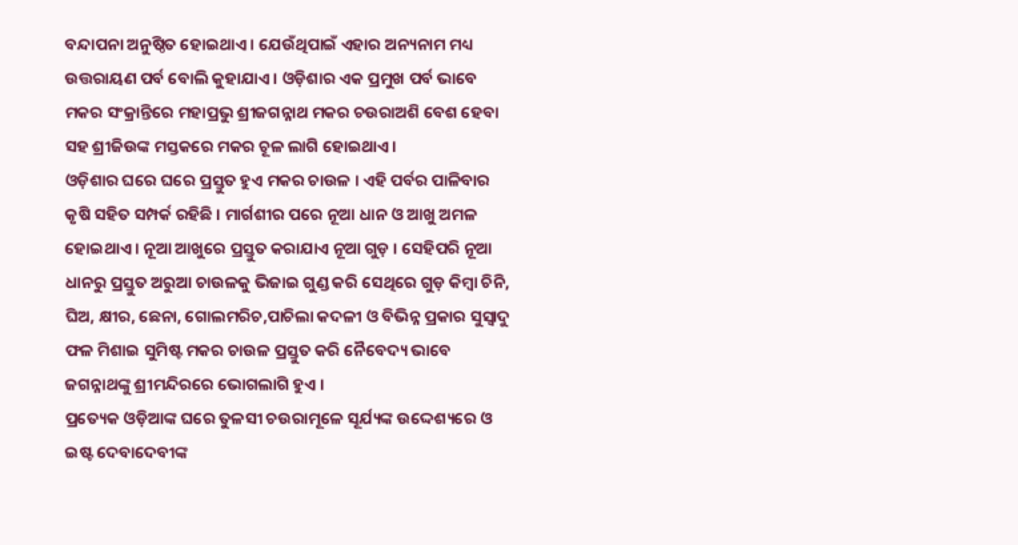ବନ୍ଦାପନା ଅନୁଷ୍ଠିତ ହୋଇଥାଏ । ଯେଉଁଥିପାଇଁ ଏହାର ଅନ୍ୟନାମ ମଧ୍ୟ ଉତ୍ତରାୟଣ ପର୍ବ ବୋଲି କୁହାଯାଏ । ଓଡ଼ିଶାର ଏକ ପ୍ରମୁଖ ପର୍ବ ଭାବେ ମକର ସଂକ୍ରାନ୍ତିରେ ମହାପ୍ରଭୁ ଶ୍ରୀଜଗନ୍ନାଥ ମକର ଚଉରାଅଶି ବେଶ ହେବା ସହ ଶ୍ରୀଜିଉଙ୍କ ମସ୍ତକରେ ମକର ଚୂଳ ଲାଗି ହୋଇଥାଏ ।
ଓଡ଼ିଶାର ଘରେ ଘରେ ପ୍ରସ୍ତୁତ ହୁଏ ମକର ଚାଉଳ । ଏହି ପର୍ବର ପାଳିବାର କୃଷି ସହିତ ସମ୍ପର୍କ ରହିଛି । ମାର୍ଗଶୀର ପରେ ନୂଆ ଧାନ ଓ ଆଖୁ ଅମଳ ହୋଇଥାଏ । ନୂଆ ଆଖୁରେ ପ୍ରସ୍ତୁତ କରାଯାଏ ନୂଆ ଗୁଡ଼ । ସେହିପରି ନୂଆ ଧାନରୁ ପ୍ରସ୍ତୁତ ଅରୁଆ ଚାଉଳକୁ ଭିଜାଇ ଗୁଣ୍ଡ କରି ସେଥିରେ ଗୁଡ଼ କିମ୍ବା ଚିନି, ଘିଅ, କ୍ଷୀର, ଛେନା, ଗୋଲମରିଚ,ପାଚିଲା କଦଳୀ ଓ ବିଭିନ୍ନ ପ୍ରକାର ସୁସ୍ବାଦୁ ଫଳ ମିଶାଇ ସୁମିଷ୍ଟ ମକର ଚାଉଳ ପ୍ରସ୍ତୁତ କରି ନୈବେଦ୍ୟ ଭାବେ ଜଗନ୍ନାଥଙ୍କୁ ଶ୍ରୀମନ୍ଦିରରେ ଭୋଗଲାଗି ହୁଏ ।
ପ୍ରତ୍ୟେକ ଓଡ଼ିଆଙ୍କ ଘରେ ତୁଳସୀ ଚଉରାମୂଳେ ସୂର୍ଯ୍ୟଙ୍କ ଉଦ୍ଦେଶ୍ୟରେ ଓ ଇଷ୍ଟ ଦେବାଦେବୀଙ୍କ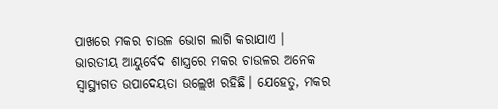ପାଖରେ ମକର ଚାଉଳ ଭୋଗ ଲାଗି କରାଯାଏ ।
ଭାରତୀୟ ଆୟୁର୍ବେଦ ଶାସ୍ତ୍ରରେ ମକର ଚାଉଳର ଅନେକ ସ୍ବାସ୍ଥ୍ୟଗତ ଉପାଦେୟତା ଉଲ୍ଲେଖ ରହିଛି। ଯେହେତୁ, ମକର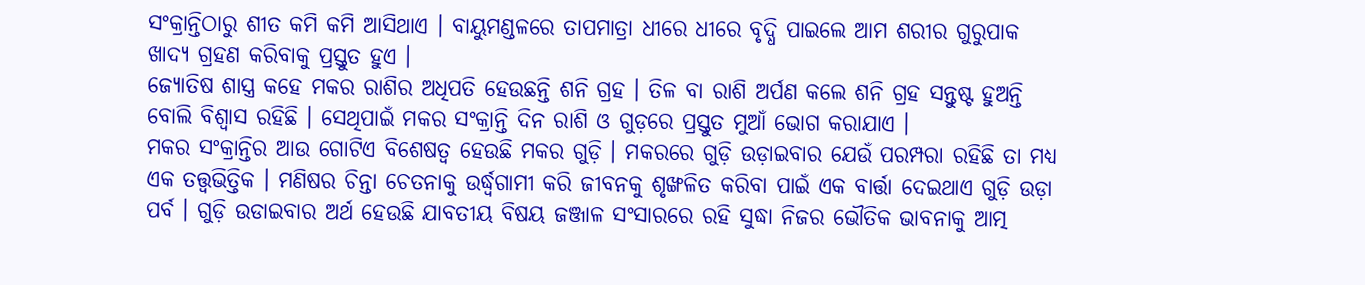ସଂକ୍ରାନ୍ତିଠାରୁ ଶୀତ କମି କମି ଆସିଥାଏ । ବାୟୁମଣ୍ଡଳରେ ତାପମାତ୍ରା ଧୀରେ ଧୀରେ ବୃଦ୍ଧି ପାଇଲେ ଆମ ଶରୀର ଗୁରୁପାକ ଖାଦ୍ୟ ଗ୍ରହଣ କରିବାକୁ ପ୍ରସ୍ତୁତ ହୁଏ ।
ଜ୍ୟୋତିଷ ଶାସ୍ତ୍ର କହେ ମକର ରାଶିର ଅଧିପତି ହେଉଛନ୍ତି ଶନି ଗ୍ରହ । ତିଳ ବା ରାଶି ଅର୍ପଣ କଲେ ଶନି ଗ୍ରହ ସନ୍ତୁଷ୍ଟ ହୁଅନ୍ତି ବୋଲି ବିଶ୍ବାସ ରହିଛି । ସେଥିପାଇଁ ମକର ସଂକ୍ରାନ୍ତି ଦିନ ରାଶି ଓ ଗୁଡ଼ରେ ପ୍ରସ୍ତୁତ ମୁଆଁ ଭୋଗ କରାଯାଏ ।
ମକର ସଂକ୍ରାନ୍ତିର ଆଉ ଗୋଟିଏ ବିଶେଷତ୍ବ ହେଉଛି ମକର ଗୁଡ଼ି । ମକରରେ ଗୁଡ଼ି ଉଡ଼ାଇବାର ଯେଉଁ ପରମ୍ପରା ରହିଛି ତା ମଧ୍ୟ ଏକ ତତ୍ତ୍ବଭିତ୍ତିକ । ମଣିଷର ଚିନ୍ତା ଚେତନାକୁ ଉର୍ଦ୍ଧ୍ବଗାମୀ କରି ଜୀବନକୁ ଶୃଙ୍ଖଳିତ କରିବା ପାଇଁ ଏକ ବାର୍ତ୍ତା ଦେଇଥାଏ ଗୁଡ଼ି ଉଡ଼ା ପର୍ବ । ଗୁଡ଼ି ଉଡାଇବାର ଅର୍ଥ ହେଉଛି ଯାବତୀୟ ବିଷୟ ଜଞ୍ଜାଳ ସଂସାରରେ ରହି ସୁଦ୍ଧା ନିଜର ଭୌତିକ ଭାବନାକୁ ଆତ୍ମ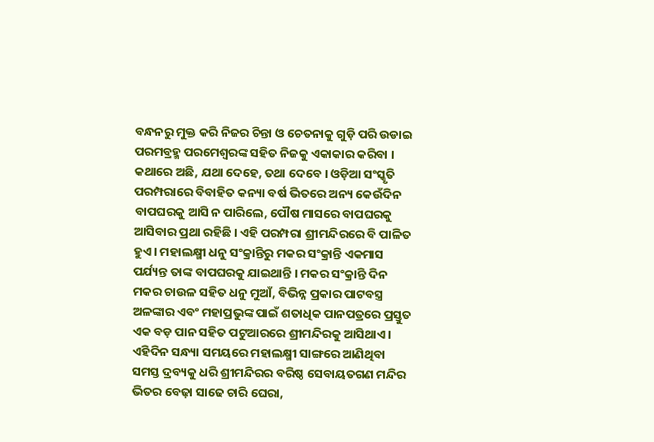ବନ୍ଧନରୁ ମୁକ୍ତ କରି ନିଜର ଚିନ୍ତା ଓ ଚେତନାକୁ ଗୁଡ଼ି ପରି ଉଡାଇ ପରମବ୍ରହ୍ମ ପରମେଶ୍ବରଙ୍କ ସହିତ ନିଜକୁ ଏକାକାର କରିବା ।
କଥାରେ ଅଛି, ଯଥା ଦେହେ, ତଥା ଦେବେ । ଓଡ଼ିଆ ସଂସ୍କୃତି ପରମ୍ପରାରେ ବିବାହିତ କନ୍ୟା ବର୍ଷ ଭିତରେ ଅନ୍ୟ କେଉଁଦିନ ବାପଘରକୁ ଆସି ନ ପାରିଲେ, ପୌଷ ମାସରେ ବାପଘରକୁ ଆସିବାର ପ୍ରଥା ରହିଛି । ଏହି ପରମ୍ପରା ଶ୍ରୀମନ୍ଦିରରେ ବି ପାଳିତ ହୁଏ । ମହାଲକ୍ଷ୍ମୀ ଧନୁ ସଂକ୍ରାନ୍ତିରୁ ମକର ସଂକ୍ରାନ୍ତି ଏକମାସ ପର୍ଯ୍ୟନ୍ତ ତାଙ୍କ ବାପଘରକୁ ଯାଇଥାନ୍ତି । ମକର ସଂକ୍ରାନ୍ତି ଦିନ ମକର ଚାଉଳ ସହିତ ଧନୁ ମୁଆଁ, ବିଭିନ୍ନ ପ୍ରକାର ପାଟବସ୍ତ୍ର ଅଳଙ୍କାର ଏବଂ ମହାପ୍ରଭୁଙ୍କ ପାଇଁ ଶତାଧିକ ପାନପତ୍ରରେ ପ୍ରସ୍ତୁତ ଏକ ବଡ଼ ପାନ ସହିତ ପଟୁଆରରେ ଶ୍ରୀମନ୍ଦିରକୁ ଆସିଥାଏ । ଏହିଦିନ ସନ୍ଧ୍ୟା ସମୟରେ ମହାଲକ୍ଷ୍ମୀ ସାଙ୍ଗରେ ଆଣିଥିବା ସମସ୍ତ ଦ୍ରବ୍ୟକୁ ଧରି ଶ୍ରୀମନ୍ଦିରର ବରିଷ୍ଠ ସେବାୟତଗଣ ମନ୍ଦିର ଭିତର ବେଢ଼ା ସାଢେ ଚାରି ଘେରା,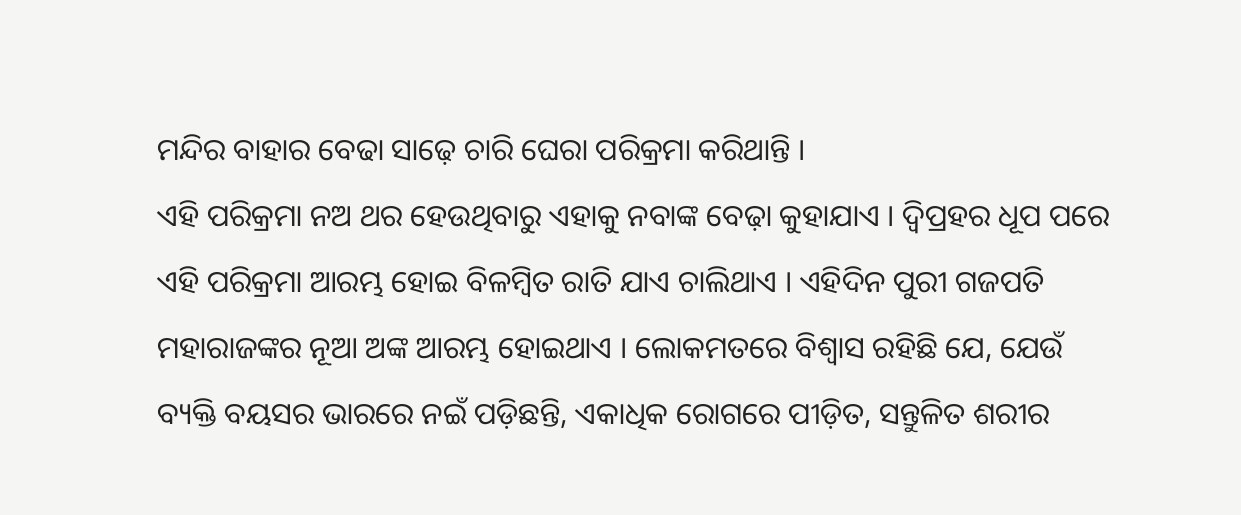ମନ୍ଦିର ବାହାର ବେଢା ସାଢ଼େ ଚାରି ଘେରା ପରିକ୍ରମା କରିଥାନ୍ତି ।
ଏହି ପରିକ୍ରମା ନଅ ଥର ହେଉଥିବାରୁ ଏହାକୁ ନବାଙ୍କ ବେଢ଼ା କୁହାଯାଏ । ଦ୍ବିପ୍ରହର ଧୂପ ପରେ ଏହି ପରିକ୍ରମା ଆରମ୍ଭ ହୋଇ ବିଳମ୍ବିତ ରାତି ଯାଏ ଚାଲିଥାଏ । ଏହିଦିନ ପୁରୀ ଗଜପତି ମହାରାଜଙ୍କର ନୂଆ ଅଙ୍କ ଆରମ୍ଭ ହୋଇଥାଏ । ଲୋକମତରେ ବିଶ୍ବାସ ରହିଛି ଯେ, ଯେଉଁ ବ୍ୟକ୍ତି ବୟସର ଭାରରେ ନଇଁ ପଡ଼ିଛନ୍ତି, ଏକାଧିକ ରୋଗରେ ପୀଡ଼ିତ, ସନ୍ତୁଳିତ ଶରୀର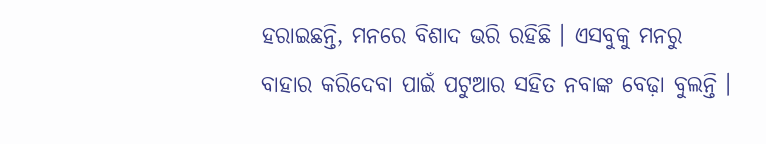ହରାଇଛନ୍ତି, ମନରେ ବିଶାଦ ଭରି ରହିଛି । ଏସବୁକୁ ମନରୁ ବାହାର କରିଦେବା ପାଇଁ ପଟୁଆର ସହିତ ନବାଙ୍କ ବେଢ଼ା ବୁଲନ୍ତି ।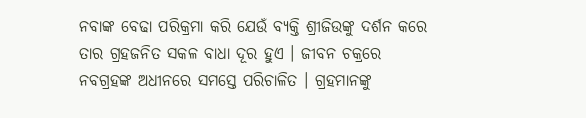ନବାଙ୍କ ବେଢା ପରିକ୍ରମା କରି ଯେଉଁ ବ୍ୟକ୍ତି ଶ୍ରୀଜିଉଙ୍କୁ ଦର୍ଶନ କରେ ତାର ଗ୍ରହଜନିତ ସକଳ ବାଧା ଦୂର ହୁଏ । ଜୀବନ ଚକ୍ରରେ ନବଗ୍ରହଙ୍କ ଅଧୀନରେ ସମସ୍ତେ ପରିଚାଳିତ । ଗ୍ରହମାନଙ୍କୁ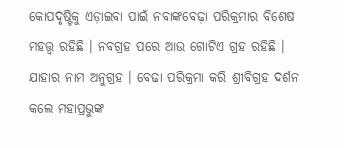କୋପଦୃଷ୍ଟିକୁ ଏଡ଼ାଇବା ପାଇଁ ନବାଙ୍କବେଢ଼ା ପରିକ୍ରମାର ବିଶେଷ ମହତ୍ତ୍ବ ରହିଛି । ନବଗ୍ରହ ପରେ ଆଉ ଗୋଟିଏ ଗ୍ରହ ରହିଛି । ଯାହାର ନାମ ଅନୁଗ୍ରହ । ବେଢା ପରିକ୍ରମା କରି ଶ୍ରୀବିଗ୍ରହ ଦର୍ଶନ କଲେ ମହାପ୍ରଭୁଙ୍କ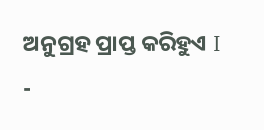ଅନୁଗ୍ରହ ପ୍ରାପ୍ତ କରିହୁଏ I
-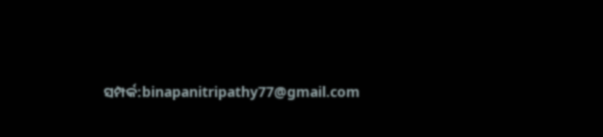ସମ୍ପର୍କ:binapanitripathy77@gmail.com